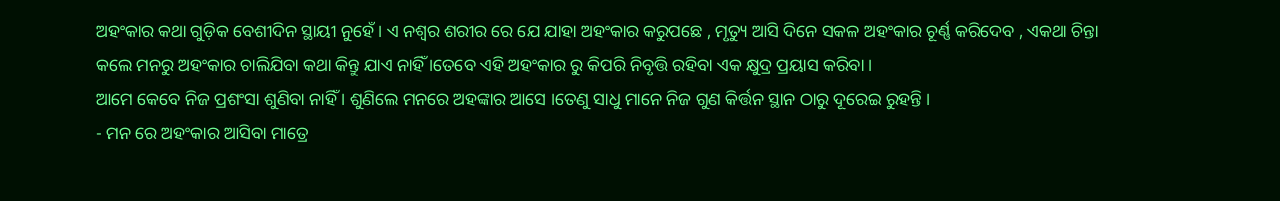ଅହଂକାର କଥା ଗୁଡ଼ିକ ବେଶୀଦିନ ସ୍ଥାୟୀ ନୁହେଁ । ଏ ନଶ୍ୱର ଶରୀର ରେ ଯେ ଯାହା ଅହଂକାର କରୁପଛେ , ମୃତ୍ୟୁ ଆସି ଦିନେ ସକଳ ଅହଂକାର ଚୂର୍ଣ୍ଣ କରିଦେବ , ଏକଥା ଚିନ୍ତା କଲେ ମନରୁ ଅହଂକାର ଚାଲିଯିବା କଥା କିନ୍ତୁ ଯାଏ ନାହିଁ ।ତେବେ ଏହି ଅହଂକାର ରୁ କିପରି ନିବୃତ୍ତି ରହିବା ଏକ କ୍ଷୁଦ୍ର ପ୍ରୟାସ କରିବା ।
ଆମେ କେବେ ନିଜ ପ୍ରଶଂସା ଶୁଣିବା ନାହିଁ । ଶୁଣିଲେ ମନରେ ଅହଙ୍କାର ଆସେ ।ତେଣୁ ସାଧୁ ମାନେ ନିଜ ଗୁଣ କିର୍ତ୍ତନ ସ୍ଥାନ ଠାରୁ ଦୂରେଇ ରୁହନ୍ତି ।
- ମନ ରେ ଅହଂକାର ଆସିବା ମାତ୍ରେ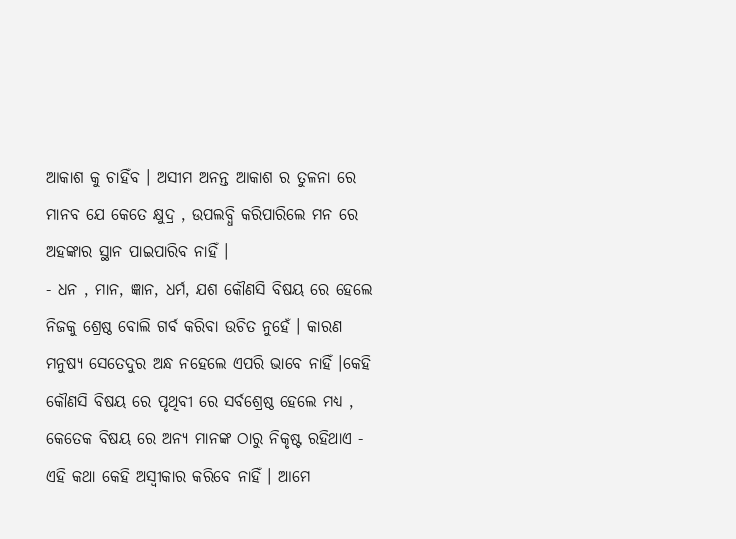ଆକାଶ କୁ ଚାହିଁବ । ଅସୀମ ଅନନ୍ତ ଆକାଶ ର ତୁଳନା ରେ ମାନବ ଯେ କେତେ କ୍ଷୁଦ୍ର , ଉପଲବ୍ଧି କରିପାରିଲେ ମନ ରେ ଅହଙ୍କାର ସ୍ଥାନ ପାଇପାରିବ ନାହିଁ ।
- ଧନ , ମାନ, ଜ୍ଞାନ, ଧର୍ମ, ଯଶ କୌଣସି ବିଷୟ ରେ ହେଲେ ନିଜକୁ ଶ୍ରେଷ୍ଠ ବୋଲି ଗର୍ବ କରିବା ଉଚିତ ନୁହେଁ । କାରଣ ମନୁଷ୍ୟ ସେତେଦୁର ଅନ୍ଧ ନହେଲେ ଏପରି ଭାବେ ନାହିଁ ।କେହି କୌଣସି ବିଷୟ ରେ ପୃଥିବୀ ରେ ସର୍ବଶ୍ରେଷ୍ଠ ହେଲେ ମଧ୍ୟ , କେତେକ ବିଷୟ ରେ ଅନ୍ୟ ମାନଙ୍କ ଠାରୁ ନିକୃଷ୍ଟ ରହିଥାଏ - ଏହି କଥା କେହି ଅସ୍ବୀକାର କରିବେ ନାହିଁ । ଆମେ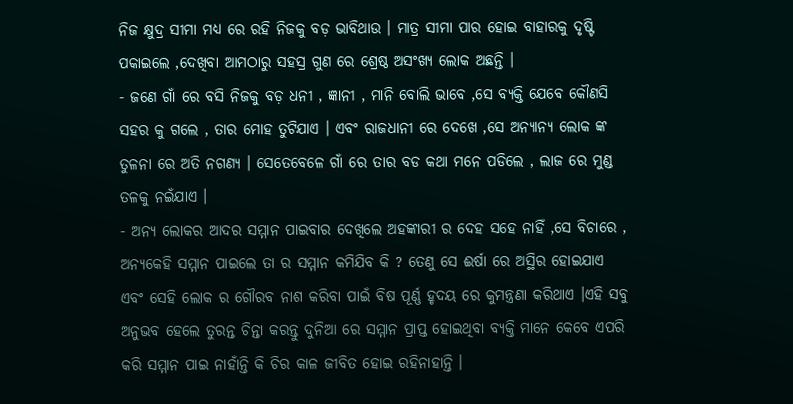ନିଜ କ୍ଷୁଦ୍ର ସୀମା ମଧ୍ୟ ରେ ରହି ନିଜକୁ ବଡ଼ ଭାବିଥାଉ । ମାତ୍ର ସୀମା ପାର ହୋଇ ବାହାରକୁ ଦୃଷ୍ଟି ପକାଇଲେ ,ଦେଖିବା ଆମଠାରୁ ସହସ୍ର ଗୁଣ ରେ ଶ୍ରେଷ୍ଠ ଅସଂଖ୍ୟ ଲୋକ ଅଛନ୍ତି ।
- ଜଣେ ଗାଁ ରେ ବସି ନିଜକୁ ବଡ଼ ଧନୀ , ଜ୍ଞାନୀ , ମାନି ବୋଲି ଭାବେ ,ସେ ବ୍ୟକ୍ତି ଯେବେ କୌଣସି ସହର କୁ ଗଲେ , ତାର ମୋହ ତୁଟିଯାଏ । ଏବଂ ରାଜଧାନୀ ରେ ଦେଖେ ,ସେ ଅନ୍ୟାନ୍ୟ ଲୋକ ଙ୍କ ତୁଳନା ରେ ଅତି ନଗଣ୍ୟ । ସେତେବେଳେ ଗାଁ ରେ ତାର ବଡ କଥା ମନେ ପଡିଲେ , ଲାଜ ରେ ମୁଣ୍ଡ ତଳକୁ ନଇଁଯାଏ ।
- ଅନ୍ୟ ଲୋକର ଆଦର ସମ୍ମାନ ପାଇବାର ଦେଖିଲେ ଅହଙ୍କାରୀ ର ଦେହ ସହେ ନାହିଁ ,ସେ ବିଚାରେ , ଅନ୍ୟକେହି ସମ୍ମାନ ପାଇଲେ ତା ର ସମ୍ମାନ କମିଯିବ କି ? ତେଣୁ ସେ ଈର୍ଷା ରେ ଅସ୍ଥିର ହୋଇଯାଏ ଏବଂ ସେହି ଲୋକ ର ଗୌରବ ନାଶ କରିବା ପାଇଁ ବିଷ ପୂର୍ଣ୍ଣ ହୃଦୟ ରେ କୁମନ୍ତ୍ରଣା କରିଥାଏ ।ଏହି ସବୁ ଅନୁଭବ ହେଲେ ତୁରନ୍ତ ଚିନ୍ତା କରନ୍ତୁ ଦୁନିଆ ରେ ସମ୍ମାନ ପ୍ରାପ୍ତ ହୋଇଥିବା ବ୍ୟକ୍ତି ମାନେ କେବେ ଏପରି କରି ସମ୍ମାନ ପାଇ ନାହାଁନ୍ତି କି ଚିର କାଳ ଜୀବିତ ହୋଇ ରହିନାହାନ୍ତି ।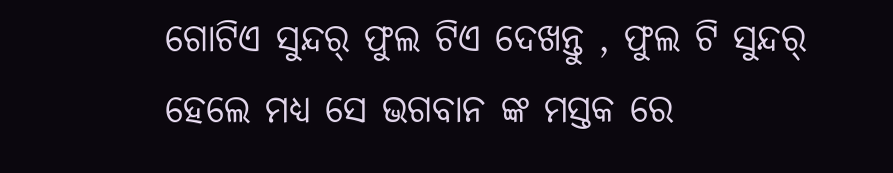ଗୋଟିଏ ସୁନ୍ଦର୍ ଫୁଲ ଟିଏ ଦେଖନ୍ତୁ , ଫୁଲ ଟି ସୁନ୍ଦର୍ ହେଲେ ମଧ୍ୟ ସେ ଭଗବାନ ଙ୍କ ମସ୍ତକ ରେ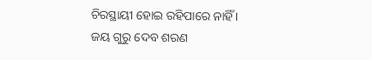ଚିରସ୍ଥାୟୀ ହୋଇ ରହିପାରେ ନାହିଁ ।
ଜୟ ଗୁରୁ ଦେବ ଶରଣ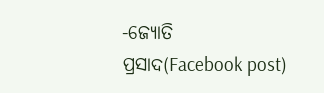-ଜ୍ୟୋତି ପ୍ରସାଦ(Facebook post)